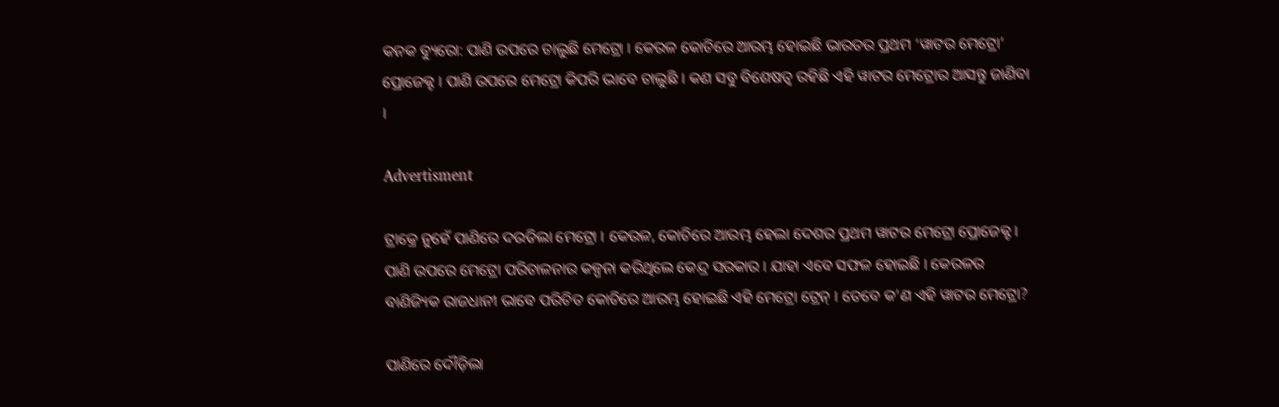କନକ ବ୍ୟୁରୋ: ପାଣି ଉପରେ ଚାଲୁଛି ମେଟ୍ରୋ । କେରଳ କୋଚିରେ ଆରମ୍ଭ ହୋଇଛି ଭାରତର ପ୍ରଥମ ‘ୱାଟର ମେଟ୍ରୋ’ ପ୍ରୋଜେକ୍ଟ । ପାଣି ଉପରେ ମେଟ୍ରୋ କିପରି ଭାବେ ଚାଲୁଛି । କଣ ସବୁ ବିଶେଷତ୍ୱ ରହିଛି ଏହି ୱାଟର ମେଟ୍ରୋର ଆସନ୍ତୁ ଜାଣିବା ।

Advertisment

ଟ୍ରାକ୍ରେ ନୁହେଁ ପାଣିରେ ଦଉଡିଲା ମେଟ୍ରୋ । କେରଳ, କୋଚିରେ ଆରମ୍ଭ ହେଲା ଦେଶର ପ୍ରଥମ ୱାଟର ମେଟ୍ରୋ ପ୍ରୋଜେକ୍ଟ । ପାଣି ଉପରେ ମେଟ୍ରୋ ପରିଚାଳନାର କଳ୍ପନା କରିଥିଲେ କେନ୍ଦ୍ର ସରକାର । ଯାହା ଏବେ ସଫଳ ହୋଇଛି । କେରଳର ବାଣିଜ୍ୟିକ ରାଜଧାନୀ ଭାବେ ପରିଚିତ କୋଚିରେ ଆରମ୍ଭ ହୋଇଛି ଏହି ମେଟ୍ରୋ ଟ୍ରେନ୍ । ତେବେ କ’ଣ ଏହି ୱାଟର ମେଟ୍ରୋ?

ପାଣିରେ ଦୌଡ଼ିଲା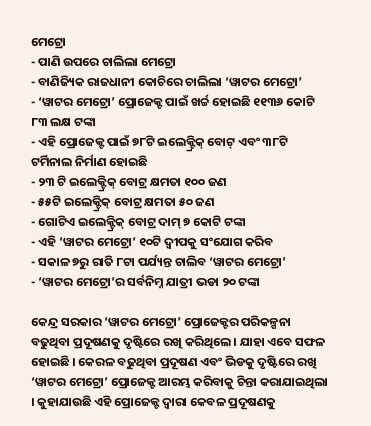ମେଟ୍ରୋ
- ପାଣି ଉପରେ ଚାଲିଲା ମେଟ୍ରୋ
- ବାଣିଜ୍ୟିକ ରାଜଧାନୀ କୋଚିରେ ଚାଲିଲା ‘ୱାଟର ମେଟ୍ରୋ’
- ‘ୱାଟର ମେଟ୍ରୋ’ ପ୍ରୋଜେକ୍ଟ ପାଇଁ ଖର୍ଚ୍ଚ ହୋଇଛି ୧୧୩୬ କୋଟି ୮୩ ଲକ୍ଷ ଟଙ୍କା
- ଏହି ପ୍ରୋଜେକ୍ଟ ପାଇଁ ୭୮ଟି ଇଲେକ୍ଟ୍ରିକ୍ ବୋଟ୍ ଏବଂ ୩୮ଟି ଟର୍ମିନାଲ ନିର୍ମାଣ ହୋଇଛି
- ୨୩ ଟି ଇଲେକ୍ଟ୍ରିକ୍ ବୋଟ୍ର କ୍ଷମତା ୧୦୦ ଜଣ
- ୫୫ଟି ଇଲେକ୍ଟ୍ରିକ୍ ବୋଟ୍ର କ୍ଷମତା ୫୦ ଜଣ
- ଗୋଟିଏ ଇଲେକ୍ଟ୍ରିକ୍ ବୋଟ୍ର ଦାମ୍ ୭ କୋଟି ଟଙ୍କା
- ଏହି ‘ୱାଟର ମେଟ୍ରୋ’ ୧୦ଟି ଦ୍ୱୀପକୁ ସଂଯୋଗ କରିବ
- ସକାଳ ୭ରୁ ରାତି ୮ଟା ପର୍ଯ୍ୟନ୍ତ ଚାଲିବ ‘ୱାଟର ମେଟ୍ରୋ’
- ‘ୱାଟର ମେଟ୍ରୋ’ର ସର୍ବନିମ୍ନ ଯାତ୍ରୀ ଭଡା ୨୦ ଟଙ୍କା

କେନ୍ଦ୍ର ସରକାର ‘ୱାଟର ମେଟ୍ରୋ’ ପ୍ରୋଜେକ୍ଟର ପରିକଳ୍ପନା ବଢୁଥିବା ପ୍ରଦୂଷଣକୁ ଦୃଷ୍ଟିରେ ରଖି କରିଥିଲେ । ଯାହା ଏବେ ସଫଳ ହୋଇଛି । କେରଳ ବଢୁଥିବା ପ୍ରଦୂଷଣ ଏବଂ ଭିଡକୁ ଦୃଷ୍ଟିରେ ରଖି ‘ୱାଟର ମେଟ୍ରୋ’ ପ୍ରୋଜେକ୍ଟ ଆରମ୍ଭ କରିବାକୁ ଚିନ୍ତା କରାଯାଇଥିଲା । କୁହାଯାଉଛି ଏହି ପ୍ରୋଜେକ୍ଟ ଦ୍ୱାରା କେବଳ ପ୍ରଦୂଷଣକୁ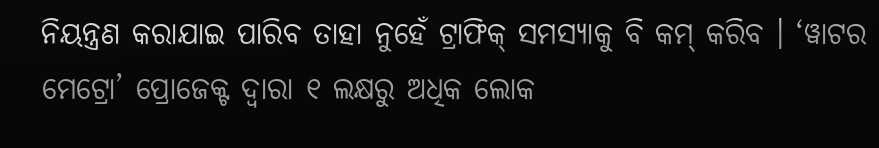ନିୟନ୍ତ୍ରଣ କରାଯାଇ ପାରିବ ତାହା ନୁହେଁ ଟ୍ରାଫିକ୍ ସମସ୍ୟାକୁ ବି କମ୍ କରିବ । ‘ୱାଟର ମେଟ୍ରୋ’ ପ୍ରୋଜେକ୍ଟ ଦ୍ୱାରା ୧ ଲକ୍ଷରୁ ଅଧିକ ଲୋକ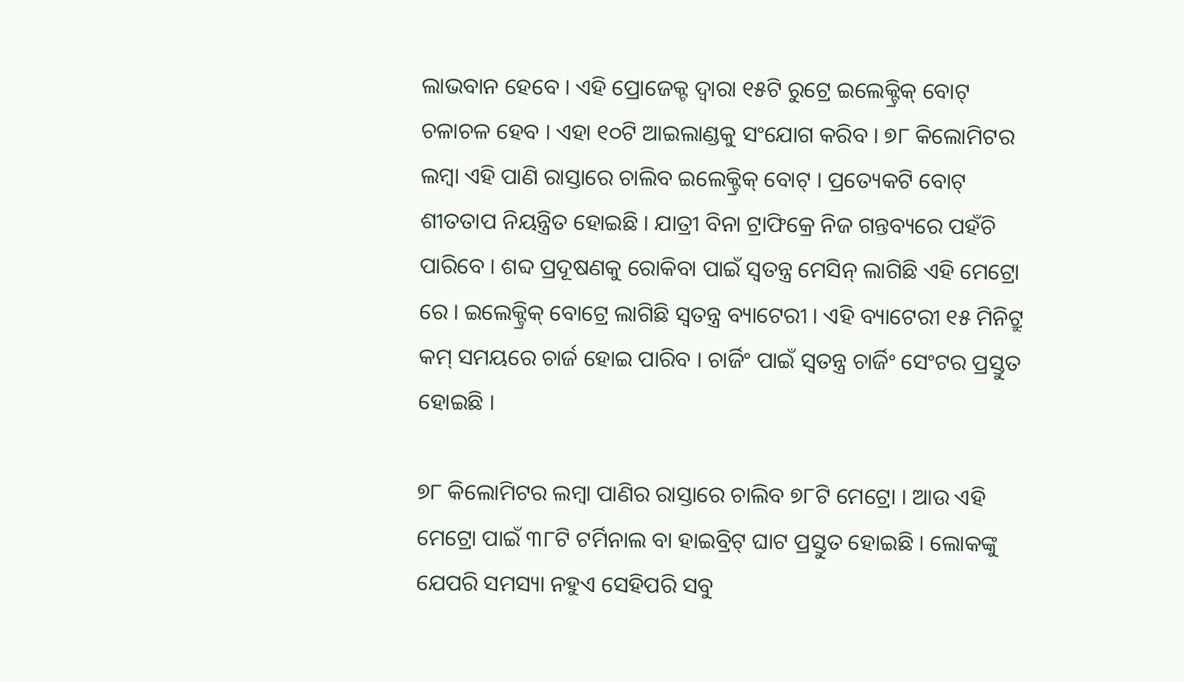ଲାଭବାନ ହେବେ । ଏହି ପ୍ରୋଜେକ୍ଟ ଦ୍ୱାରା ୧୫ଟି ରୁଟ୍ରେ ଇଲେକ୍ଟ୍ରିକ୍ ବୋଟ୍ ଚଳାଚଳ ହେବ । ଏହା ୧୦ଟି ଆଇଲାଣ୍ଡକୁ ସଂଯୋଗ କରିବ । ୭୮ କିଲୋମିଟର ଲମ୍ବା ଏହି ପାଣି ରାସ୍ତାରେ ଚାଲିବ ଇଲେକ୍ଟ୍ରିକ୍ ବୋଟ୍ । ପ୍ରତ୍ୟେକଟି ବୋଟ୍ ଶୀତତାପ ନିୟନ୍ତ୍ରିତ ହୋଇଛି । ଯାତ୍ରୀ ବିନା ଟ୍ରାଫିକ୍ରେ ନିଜ ଗନ୍ତବ୍ୟରେ ପହଁଚି ପାରିବେ । ଶବ୍ଦ ପ୍ରଦୂଷଣକୁ ରୋକିବା ପାଇଁ ସ୍ୱତନ୍ତ୍ର ମେସିନ୍ ଲାଗିଛି ଏହି ମେଟ୍ରୋ ରେ । ଇଲେକ୍ଟ୍ରିକ୍ ବୋଟ୍ରେ ଲାଗିଛି ସ୍ୱତନ୍ତ୍ର ବ୍ୟାଟେରୀ । ଏହି ବ୍ୟାଟେରୀ ୧୫ ମିନିଟ୍ରୁ କମ୍ ସମୟରେ ଚାର୍ଜ ହୋଇ ପାରିବ । ଚାର୍ଜିଂ ପାଇଁ ସ୍ୱତନ୍ତ୍ର ଚାର୍ଜିଂ ସେଂଟର ପ୍ରସ୍ତୁତ ହୋଇଛି ।

୭୮ କିଲୋମିଟର ଲମ୍ବା ପାଣିର ରାସ୍ତାରେ ଚାଲିବ ୭୮ଟି ମେଟ୍ରୋ । ଆଉ ଏହି ମେଟ୍ରୋ ପାଇଁ ୩୮ଟି ଟର୍ମିନାଲ ବା ହାଇବ୍ରିଟ୍ ଘାଟ ପ୍ରସ୍ତୁତ ହୋଇଛି । ଲୋକଙ୍କୁ ଯେପରି ସମସ୍ୟା ନହୁଏ ସେହିପରି ସବୁ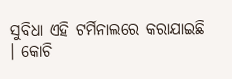ସୁବିଧା ଏହି ଟର୍ମିନାଲରେ କରାଯାଇଛି । କୋଚି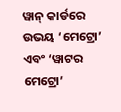ୱାନ୍ କାର୍ଡରେ ଉଭୟ ‘ମେଟ୍ରୋ’ ଏବଂ ‘ୱାଟର ମେଟ୍ରୋ’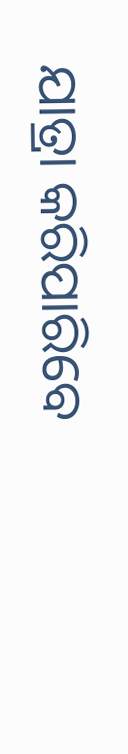ଯାତ୍ରା କରିପାରିବେ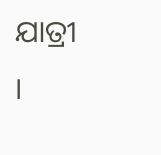ଯାତ୍ରୀ ।